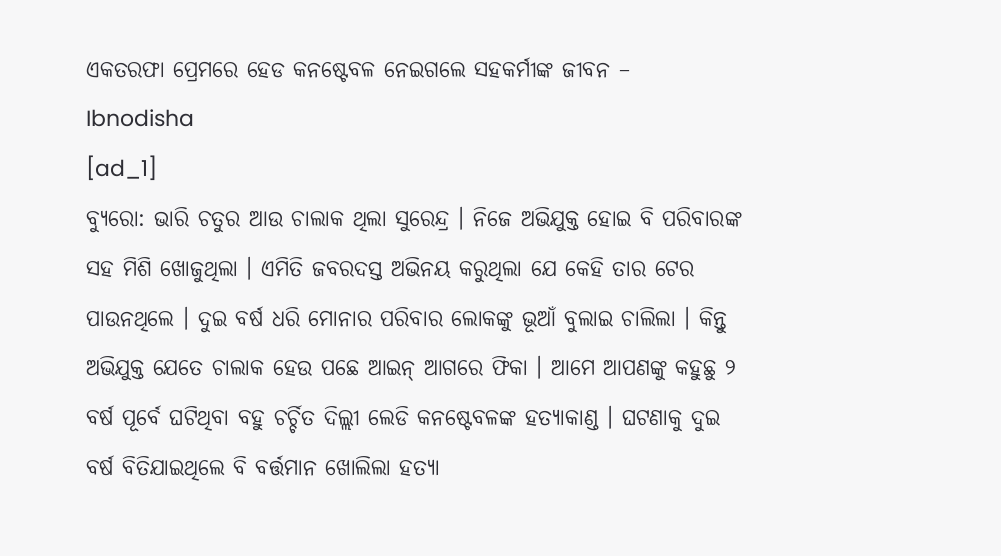ଏକତରଫା ପ୍ରେମରେ ହେଡ କନଷ୍ଟେବଳ ନେଇଗଲେ ସହକର୍ମୀଙ୍କ ଜୀବନ – Ibnodisha
[ad_1]
ବ୍ୟୁରୋ: ଭାରି ଚତୁର ଆଉ ଚାଲାକ ଥିଲା ସୁରେନ୍ଦ୍ର । ନିଜେ ଅଭିଯୁକ୍ତ ହୋଇ ବି ପରିବାରଙ୍କ ସହ ମିଶି ଖୋଜୁଥିଲା । ଏମିତି ଜବରଦସ୍ତ ଅଭିନୟ କରୁଥିଲା ଯେ କେହି ତାର ଟେର ପାଉନଥିଲେ । ଦୁଇ ବର୍ଷ ଧରି ମୋନାର ପରିବାର ଲୋକଙ୍କୁ ଭୂଆଁ ବୁଲାଇ ଚାଲିଲା । କିନ୍ତୁ ଅଭିଯୁକ୍ତ ଯେତେ ଚାଲାକ ହେଉ ପଛେ ଆଇନ୍ ଆଗରେ ଫିକା । ଆମେ ଆପଣଙ୍କୁ କହୁଛୁ ୨ ବର୍ଷ ପୂର୍ବେ ଘଟିଥିବା ବହୁ ଚର୍ଚ୍ଚିତ ଦିଲ୍ଲୀ ଲେଡି କନଷ୍ଟେବଳଙ୍କ ହତ୍ୟାକାଣ୍ଡ । ଘଟଣାକୁ ଦୁଇ ବର୍ଷ ବିତିଯାଇଥିଲେ ବି ବର୍ତ୍ତମାନ ଖୋଲିଲା ହତ୍ୟା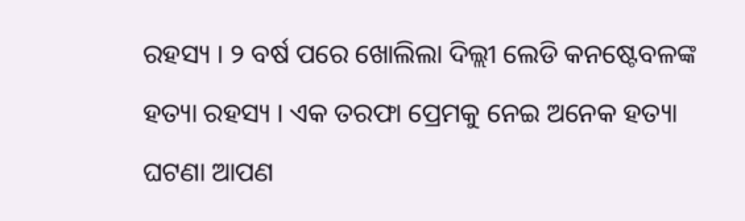ରହସ୍ୟ । ୨ ବର୍ଷ ପରେ ଖୋଲିଲା ଦିଲ୍ଲୀ ଲେଡି କନଷ୍ଟେବଳଙ୍କ ହତ୍ୟା ରହସ୍ୟ । ଏକ ତରଫା ପ୍ରେମକୁ ନେଇ ଅନେକ ହତ୍ୟା ଘଟଣା ଆପଣ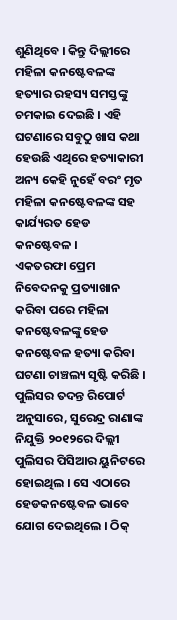ଶୁଣିଥିବେ । କିନ୍ତୁ ଦିଲ୍ଲୀରେ ମହିଳା କନଷ୍ଟେବଳଙ୍କ ହତ୍ୟାର ରହସ୍ୟ ସମସ୍ତଙ୍କୁ ଚମକାଇ ଦେଇଛି । ଏହି ଘଟଣାରେ ସବୁଠୁ ଖାସ କଥା ହେଉଛି ଏଥିରେ ହତ୍ୟାକାରୀ ଅନ୍ୟ କେହି ନୁହେଁ ବରଂ ମୃତ ମହିଳା କନଷ୍ଟେବଳଙ୍କ ସହ କାର୍ଯ୍ୟରତ ହେଡ କନଷ୍ଟେବଳ ।
ଏକତରଫା ପ୍ରେମ ନିବେଦନକୁ ପ୍ରତ୍ୟାଖାନ କରିବା ପରେ ମହିଳା କନଷ୍ଟେବଳଙ୍କୁ ହେଡ କନଷ୍ଟେବଳ ହତ୍ୟା କରିବା ଘଟଣା ଚାଞ୍ଚଲ୍ୟ ସୃଷ୍ଟି କରିଛି । ପୁଲିସର ତଦନ୍ତ ରିପୋର୍ଟ ଅନୁସାରେ, ସୁରେନ୍ଦ୍ର ରାଣାଙ୍କ ନିଯୁକ୍ତି ୨୦୧୨ରେ ଦିଲ୍ଲୀ ପୁଲିସର ପିସିଆର ୟୁନିଟରେ ହୋଇଥିଲ । ସେ ଏଠାରେ ହେଡକନଷ୍ଟେବଳ ଭାବେ ଯୋଗ ଦେଇଥିଲେ । ଠିକ୍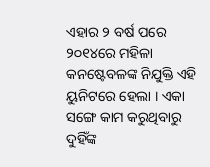ଏହାର ୨ ବର୍ଷ ପରେ ୨୦୧୪ରେ ମହିଳା କନଷ୍ଟେବଳଙ୍କ ନିଯୁକ୍ତି ଏହି ୟୁନିଟରେ ହେଲା । ଏକା ସଙ୍ଗେ କାମ କରୁଥିବାରୁ ଦୁହିଁଙ୍କ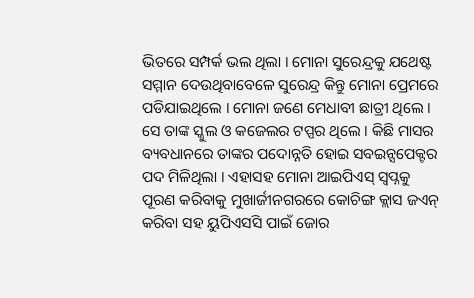ଭିତରେ ସମ୍ପର୍କ ଭଲ ଥିଲା । ମୋନା ସୁରେନ୍ଦ୍ରକୁ ଯଥେଷ୍ଟ ସମ୍ମାନ ଦେଉଥିବାବେଳେ ସୁରେନ୍ଦ୍ର କିନ୍ତୁ ମୋନା ପ୍ରେମରେ ପଡିଯାଇଥିଲେ । ମୋନା ଜଣେ ମେଧାବୀ ଛାତ୍ରୀ ଥିଲେ । ସେ ତାଙ୍କ ସ୍କୁଲ ଓ କଜେଲର ଟପ୍ପର ଥିଲେ । କିଛି ମାସର ବ୍ୟବଧାନରେ ତାଙ୍କର ପଦୋନ୍ନତି ହୋଇ ସବଇନ୍ସପେକ୍ଟର ପଦ ମିଳିଥିଲା । ଏହାସହ ମୋନା ଆଇପିଏସ୍ ସ୍ୱପ୍ନକୁ ପୂରଣ କରିବାକୁ ମୁଖାର୍ଜୀନଗରରେ କୋଚିଙ୍ଗ କ୍ଲାସ ଜଏନ୍ କରିବା ସହ ୟୁପିଏସସି ପାଇଁ ଜୋର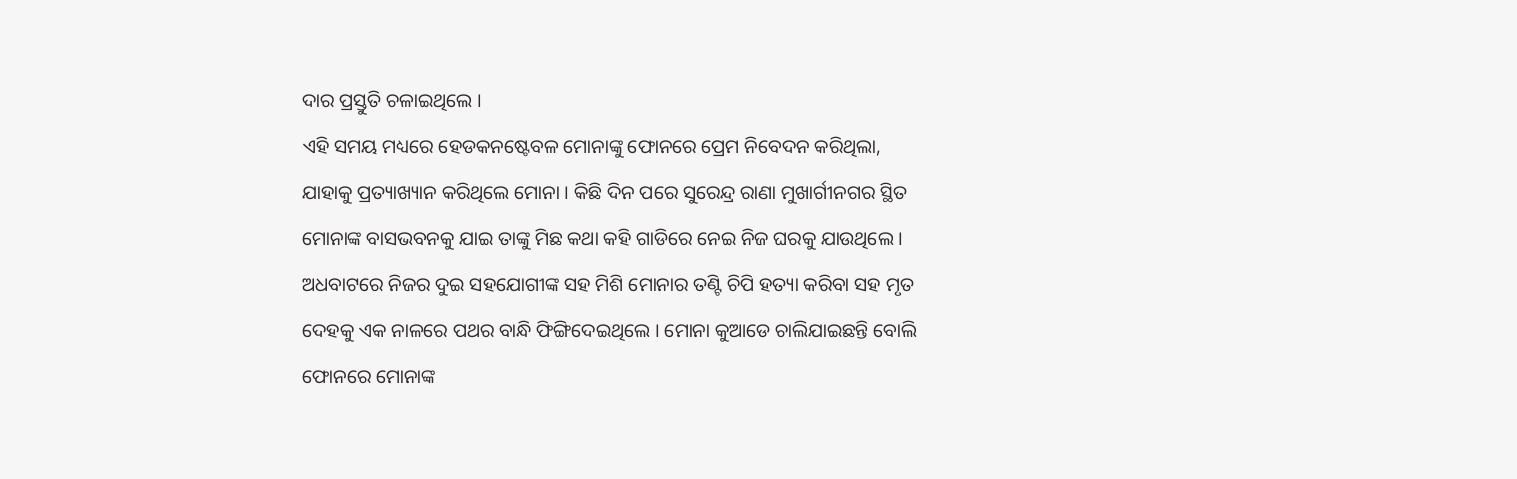ଦାର ପ୍ରସ୍ତୁତି ଚଳାଇଥିଲେ ।
ଏହି ସମୟ ମଧ୍ୟରେ ହେଡକନଷ୍ଟେବଳ ମୋନାଙ୍କୁ ଫୋନରେ ପ୍ରେମ ନିବେଦନ କରିଥିଲା, ଯାହାକୁ ପ୍ରତ୍ୟାଖ୍ୟାନ କରିଥିଲେ ମୋନା । କିଛି ଦିନ ପରେ ସୁରେନ୍ଦ୍ର ରାଣା ମୁଖାର୍ଗୀନଗର ସ୍ଥିତ ମୋନାଙ୍କ ବାସଭବନକୁ ଯାଇ ତାଙ୍କୁ ମିଛ କଥା କହି ଗାଡିରେ ନେଇ ନିଜ ଘରକୁ ଯାଉଥିଲେ । ଅଧବାଟରେ ନିଜର ଦୁଇ ସହଯୋଗୀଙ୍କ ସହ ମିଶି ମୋନାର ତଣ୍ଟି ଚିପି ହତ୍ୟା କରିବା ସହ ମୃତ ଦେହକୁ ଏକ ନାଳରେ ପଥର ବାନ୍ଧି ଫିଙ୍ଗିଦେଇଥିଲେ । ମୋନା କୁଆଡେ ଚାଲିଯାଇଛନ୍ତି ବୋଲି ଫୋନରେ ମୋନାଙ୍କ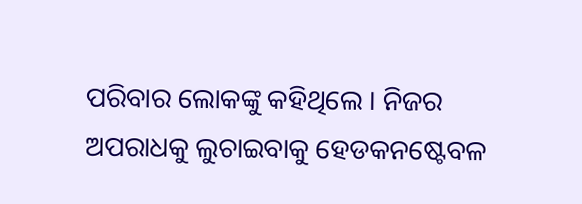ପରିବାର ଲୋକଙ୍କୁ କହିଥିଲେ । ନିଜର ଅପରାଧକୁ ଲୁଚାଇବାକୁ ହେଡକନଷ୍ଟେବଳ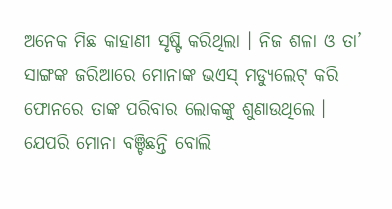ଅନେକ ମିଛ କାହାଣୀ ସୃଷ୍ଟି କରିଥିଲା । ନିଜ ଶଳା ଓ ତା’ ସାଙ୍ଗଙ୍କ ଜରିଆରେ ମୋନାଙ୍କ ଭଏସ୍ ମଡ୍ୟୁଲେଟ୍ କରି ଫୋନରେ ତାଙ୍କ ପରିବାର ଲୋକଙ୍କୁ ଶୁଣାଉଥିଲେ । ଯେପରି ମୋନା ବଞ୍ଚିଛନ୍ତି ବୋଲି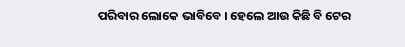ପରିବାର ଲୋକେ ଭାବିବେ । ହେଲେ ଆଉ କିଛି ବି ଟେର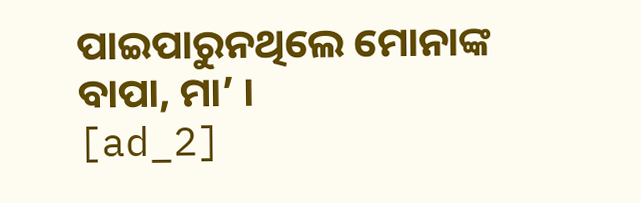ପାଇପାରୁନଥିଲେ ମୋନାଙ୍କ ବାପା, ମା’ ।
[ad_2]